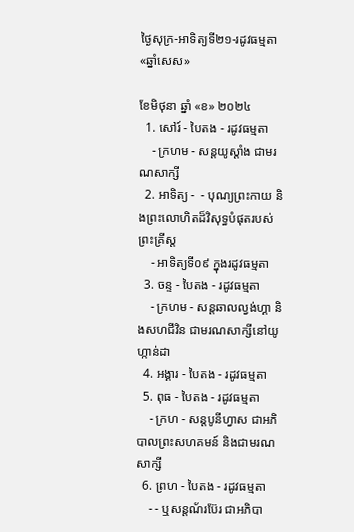ថ្ងៃសុក្រ-អាទិត្យទី២១-រដូវធម្មតា «ឆ្នាំសេស»

ខែមិថុនា ឆ្នាំ «ខ» ២០២៤
  1. សៅរ៍ - បៃតង - រដូវធម្មតា
    - ក្រហម - សន្ដយូស្ដាំង ជាមរណសាក្សី
  2. អាទិត្យ -  - បុណ្យព្រះកាយ និងព្រះលោហិតដ៏វិសុទ្ធបំផុតរបស់ព្រះគ្រីស្ដ
    - អាទិត្យទី០៩ ក្នុងរដូវធម្មតា
  3. ចន្ទ - បៃតង - រដូវធម្មតា
    - ក្រហម - សន្ដឆាលល្វង់ហ្គា និងសហជីវិន ជាមរណសាក្សីនៅយូហ្កាន់ដា
  4. អង្គារ - បៃតង - រដូវធម្មតា
  5. ពុធ - បៃតង - រដូវធម្មតា
    - ក្រហ - សន្ដបូនីហ្វាស ជាអភិបាលព្រះសហគមន៍ និងជាមរណសាក្សី
  6. ព្រហ - បៃតង - រដូវធម្មតា
    - - ឬសន្ដណ័រប៊ែរ ជាអភិបា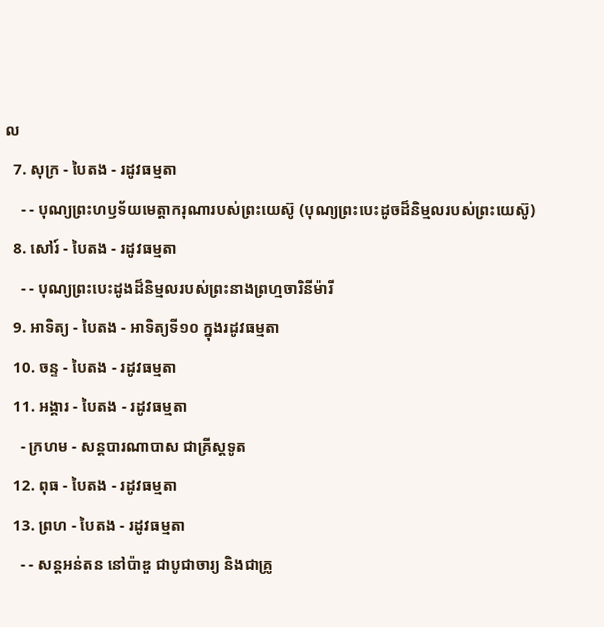ល
  7. សុក្រ - បៃតង - រដូវធម្មតា
    - - បុណ្យព្រះហឫទ័យមេត្ដាករុណារបស់ព្រះយេស៊ូ (បុណ្យព្រះបេះដូចដ៏និម្មលរបស់ព្រះយេស៊ូ)
  8. សៅរ៍ - បៃតង - រដូវធម្មតា
    - - បុណ្យព្រះបេះដូងដ៏និម្មលរបស់ព្រះនាងព្រហ្មចារិនីម៉ារី
  9. អាទិត្យ - បៃតង - អាទិត្យទី១០ ក្នុងរដូវធម្មតា
  10. ចន្ទ - បៃតង - រដូវធម្មតា
  11. អង្គារ - បៃតង - រដូវធម្មតា
    - ក្រហម - សន្ដបារណាបាស ជាគ្រីស្ដទូត
  12. ពុធ - បៃតង - រដូវធម្មតា
  13. ព្រហ - បៃតង - រដូវធម្មតា
    - - សន្ដអន់តន នៅប៉ាឌួ ជាបូជាចារ្យ និងជាគ្រូ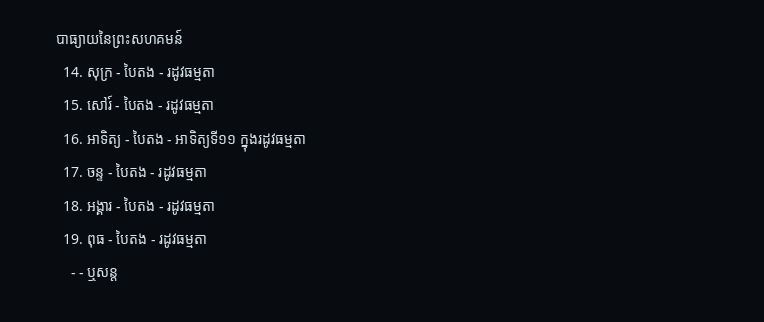បាធ្យាយនៃព្រះសហគមន៍
  14. សុក្រ - បៃតង - រដូវធម្មតា
  15. សៅរ៍ - បៃតង - រដូវធម្មតា
  16. អាទិត្យ - បៃតង - អាទិត្យទី១១ ក្នុងរដូវធម្មតា
  17. ចន្ទ - បៃតង - រដូវធម្មតា
  18. អង្គារ - បៃតង - រដូវធម្មតា
  19. ពុធ - បៃតង - រដូវធម្មតា
    - - ឬសន្ដ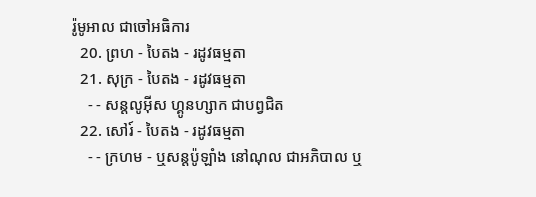រ៉ូមូអាល ជាចៅអធិការ
  20. ព្រហ - បៃតង - រដូវធម្មតា
  21. សុក្រ - បៃតង - រដូវធម្មតា
    - - សន្ដលូអ៊ីស ហ្គូនហ្សាក ជាបព្វជិត
  22. សៅរ៍ - បៃតង - រដូវធម្មតា
    - - ក្រហម - ឬសន្ដប៉ូឡាំង នៅណុល ជាអភិបាល ឬ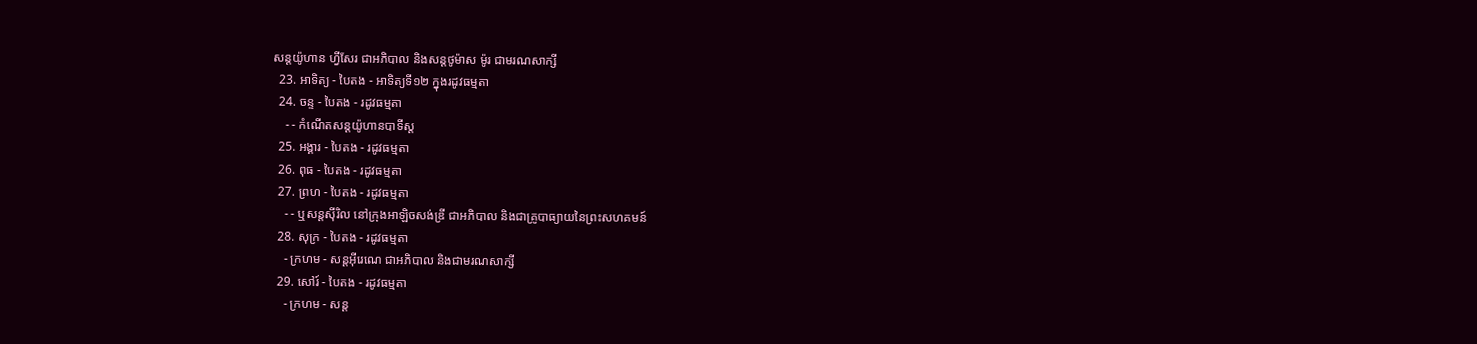សន្ដយ៉ូហាន ហ្វីសែរ ជាអភិបាល និងសន្ដថូម៉ាស ម៉ូរ ជាមរណសាក្សី
  23. អាទិត្យ - បៃតង - អាទិត្យទី១២ ក្នុងរដូវធម្មតា
  24. ចន្ទ - បៃតង - រដូវធម្មតា
    - - កំណើតសន្ដយ៉ូហានបាទីស្ដ
  25. អង្គារ - បៃតង - រដូវធម្មតា
  26. ពុធ - បៃតង - រដូវធម្មតា
  27. ព្រហ - បៃតង - រដូវធម្មតា
    - - ឬសន្ដស៊ីរិល នៅក្រុងអាឡិចសង់ឌ្រី ជាអភិបាល និងជាគ្រូបាធ្យាយនៃព្រះសហគមន៍
  28. សុក្រ - បៃតង - រដូវធម្មតា
    - ក្រហម - សន្ដអ៊ីរេណេ ជាអភិបាល និងជាមរណសាក្សី
  29. សៅរ៍ - បៃតង - រដូវធម្មតា
    - ក្រហម - សន្ដ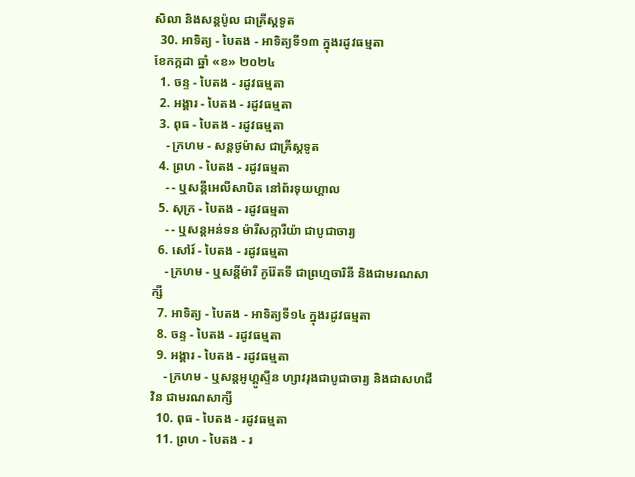សិលា និងសន្ដប៉ូល ជាគ្រីស្ដទូត
  30. អាទិត្យ - បៃតង - អាទិត្យទី១៣ ក្នុងរដូវធម្មតា
ខែកក្កដា ឆ្នាំ «ខ» ២០២៤
  1. ចន្ទ - បៃតង - រដូវធម្មតា
  2. អង្គារ - បៃតង - រដូវធម្មតា
  3. ពុធ - បៃតង - រដូវធម្មតា
    - ក្រហម - សន្ដថូម៉ាស ជាគ្រីស្ដទូត
  4. ព្រហ - បៃតង - រដូវធម្មតា
    - - ឬសន្ដីអេលីសាបិត នៅព័រទុយហ្គាល
  5. សុក្រ - បៃតង - រដូវធម្មតា
    - - ឬសន្ដអន់ទន ម៉ារីសក្ការីយ៉ា ជាបូជាចារ្យ
  6. សៅរ៍ - បៃតង - រដូវធម្មតា
    - ក្រហម - ឬសន្ដីម៉ារី កូរ៉ែតទី ជាព្រហ្មចារិនី និងជាមរណសាក្សី
  7. អាទិត្យ - បៃតង - អាទិត្យទី១៤ ក្នុងរដូវធម្មតា
  8. ចន្ទ - បៃតង - រដូវធម្មតា
  9. អង្គារ - បៃតង - រដូវធម្មតា
    - ក្រហម - ឬសន្ដអូហ្គូស្ទីន ហ្សាវរុងជាបូជាចារ្យ និងជាសហជីវិន ជាមរណសាក្សី
  10. ពុធ - បៃតង - រដូវធម្មតា
  11. ព្រហ - បៃតង - រ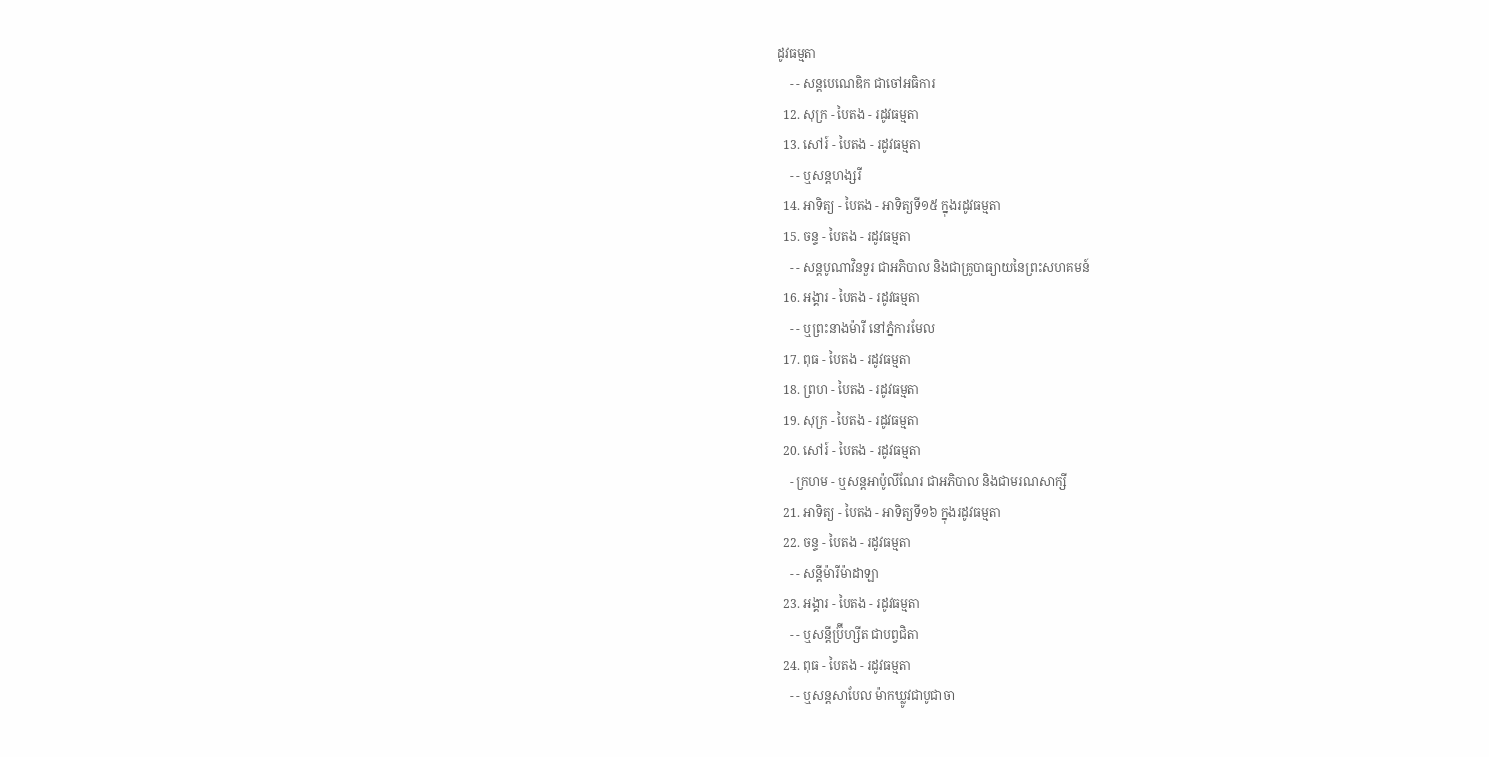ដូវធម្មតា
    - - សន្ដបេណេឌិក ជាចៅអធិការ
  12. សុក្រ - បៃតង - រដូវធម្មតា
  13. សៅរ៍ - បៃតង - រដូវធម្មតា
    - - ឬសន្ដហង្សរី
  14. អាទិត្យ - បៃតង - អាទិត្យទី១៥ ក្នុងរដូវធម្មតា
  15. ចន្ទ - បៃតង - រដូវធម្មតា
    - - សន្ដបូណាវិនទួរ ជាអភិបាល និងជាគ្រូបាធ្យាយនៃព្រះសហគមន៍
  16. អង្គារ - បៃតង - រដូវធម្មតា
    - - ឬព្រះនាងម៉ារី នៅភ្នំការមែល
  17. ពុធ - បៃតង - រដូវធម្មតា
  18. ព្រហ - បៃតង - រដូវធម្មតា
  19. សុក្រ - បៃតង - រដូវធម្មតា
  20. សៅរ៍ - បៃតង - រដូវធម្មតា
    - ក្រហម - ឬសន្ដអាប៉ូលីណែរ ជាអភិបាល និងជាមរណសាក្សី
  21. អាទិត្យ - បៃតង - អាទិត្យទី១៦ ក្នុងរដូវធម្មតា
  22. ចន្ទ - បៃតង - រដូវធម្មតា
    - - សន្ដីម៉ារីម៉ាដាឡា
  23. អង្គារ - បៃតង - រដូវធម្មតា
    - - ឬសន្ដីប្រ៊ីហ្សីត ជាបព្វជិតា
  24. ពុធ - បៃតង - រដូវធម្មតា
    - - ឬសន្ដសាបែល ម៉ាកឃ្លូវជាបូជាចា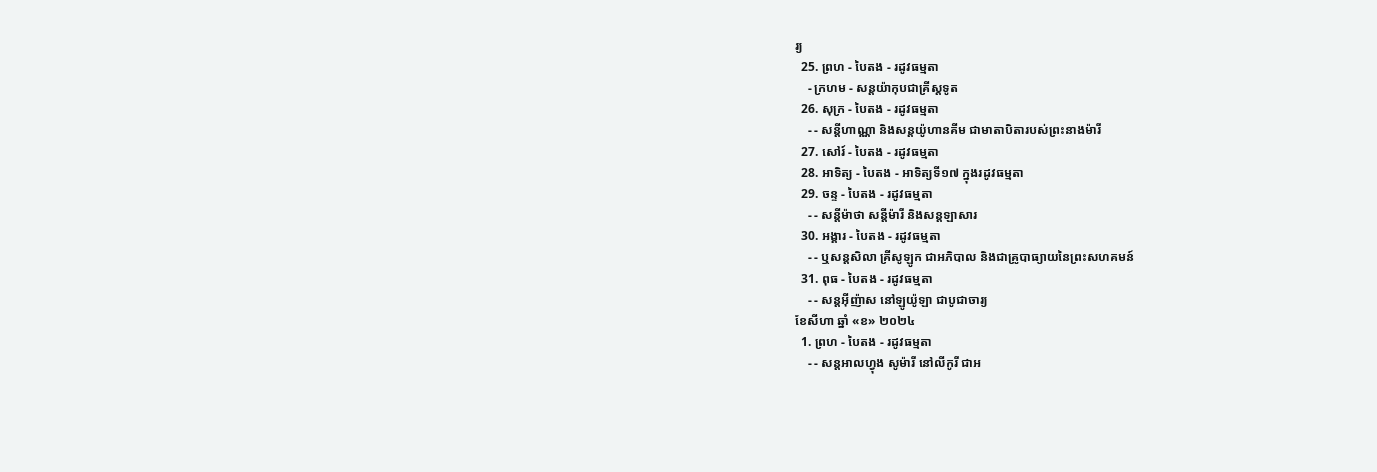រ្យ
  25. ព្រហ - បៃតង - រដូវធម្មតា
    - ក្រហម - សន្ដយ៉ាកុបជាគ្រីស្ដទូត
  26. សុក្រ - បៃតង - រដូវធម្មតា
    - - សន្ដីហាណ្ណា និងសន្ដយ៉ូហានគីម ជាមាតាបិតារបស់ព្រះនាងម៉ារី
  27. សៅរ៍ - បៃតង - រដូវធម្មតា
  28. អាទិត្យ - បៃតង - អាទិត្យទី១៧ ក្នុងរដូវធម្មតា
  29. ចន្ទ - បៃតង - រដូវធម្មតា
    - - សន្ដីម៉ាថា សន្ដីម៉ារី និងសន្ដឡាសារ
  30. អង្គារ - បៃតង - រដូវធម្មតា
    - - ឬសន្ដសិលា គ្រីសូឡូក ជាអភិបាល និងជាគ្រូបាធ្យាយនៃព្រះសហគមន៍
  31. ពុធ - បៃតង - រដូវធម្មតា
    - - សន្ដអ៊ីញ៉ាស នៅឡូយ៉ូឡា ជាបូជាចារ្យ
ខែសីហា ឆ្នាំ «ខ» ២០២៤
  1. ព្រហ - បៃតង - រដូវធម្មតា
    - - សន្ដអាលហ្វុង សូម៉ារី នៅលីកូរី ជាអ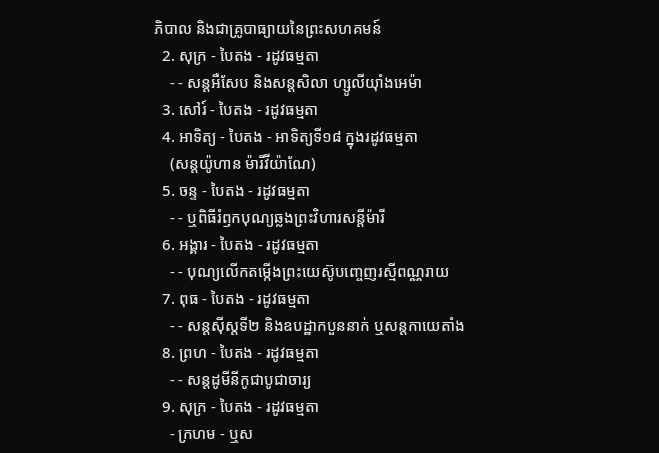ភិបាល និងជាគ្រូបាធ្យាយនៃព្រះសហគមន៍
  2. សុក្រ - បៃតង - រដូវធម្មតា
    - - សន្តអឺសែប និងសន្តសិលា ហ្សូលីយ៉ាំងអេម៉ា
  3. សៅរ៍ - បៃតង - រដូវធម្មតា
  4. អាទិត្យ - បៃតង - អាទិត្យទី១៨ ក្នុងរដូវធម្មតា
    (សន្តយ៉ូហាន ម៉ារីវីយ៉ាណែ)
  5. ចន្ទ - បៃតង - រដូវធម្មតា
    - - ឬពិធីរំឭកបុណ្យឆ្លងព្រះវិហារសន្តីម៉ារី
  6. អង្គារ - បៃតង - រដូវធម្មតា
    - - បុណ្យលើកតម្កើងព្រះយេស៊ូបញ្ចេញរស្មីពណ្ណរាយ
  7. ពុធ - បៃតង - រដូវធម្មតា
    - - សន្តស៊ីស្តទី២ និងឧបដ្ឋាកបួននាក់ ឬសន្តកាយេតាំង
  8. ព្រហ - បៃតង - រដូវធម្មតា
    - - សន្តដូមីនីកូជាបូជាចារ្យ
  9. សុក្រ - បៃតង - រដូវធម្មតា
    - ក្រហម - ឬស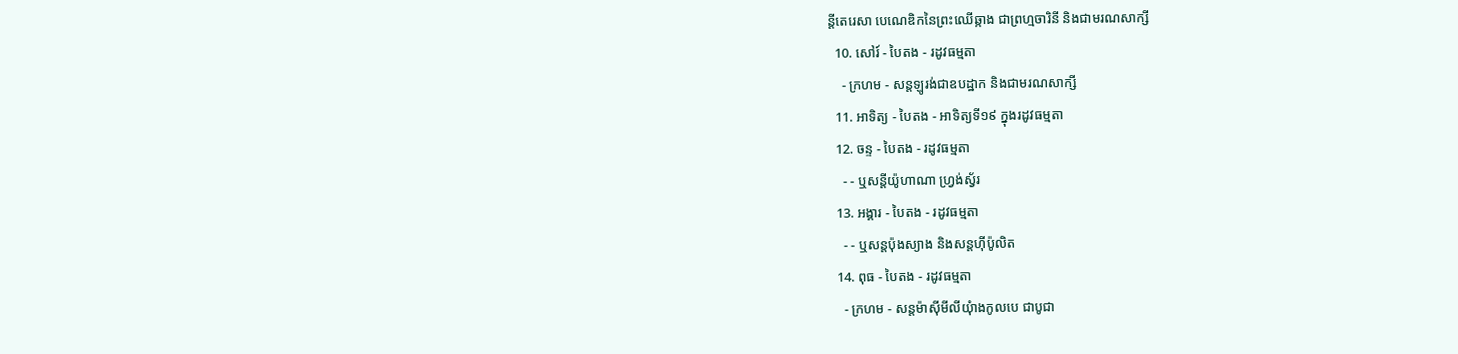ន្ដីតេរេសា បេណេឌិកនៃព្រះឈើឆ្កាង ជាព្រហ្មចារិនី និងជាមរណសាក្សី
  10. សៅរ៍ - បៃតង - រដូវធម្មតា
    - ក្រហម - សន្តឡូរង់ជាឧបដ្ឋាក និងជាមរណសាក្សី
  11. អាទិត្យ - បៃតង - អាទិត្យទី១៩ ក្នុងរដូវធម្មតា
  12. ចន្ទ - បៃតង - រដូវធម្មតា
    - - ឬសន្តីយ៉ូហាណា ហ្រ្វង់ស្វ័រ
  13. អង្គារ - បៃតង - រដូវធម្មតា
    - - ឬសន្តប៉ុងស្យាង និងសន្តហ៊ីប៉ូលិត
  14. ពុធ - បៃតង - រដូវធម្មតា
    - ក្រហម - សន្តម៉ាស៊ីមីលីយុំាងកូលបេ ជាបូជា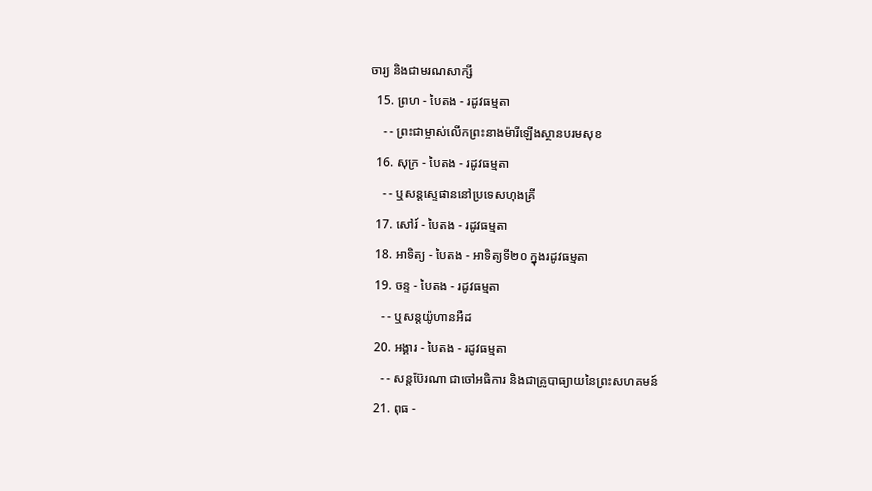ចារ្យ និងជាមរណសាក្សី
  15. ព្រហ - បៃតង - រដូវធម្មតា
    - - ព្រះជាម្ចាស់លើកព្រះនាងម៉ារីឡើងស្ថានបរមសុខ
  16. សុក្រ - បៃតង - រដូវធម្មតា
    - - ឬសន្តស្ទេផាននៅប្រទេសហុងគ្រី
  17. សៅរ៍ - បៃតង - រដូវធម្មតា
  18. អាទិត្យ - បៃតង - អាទិត្យទី២០ ក្នុងរដូវធម្មតា
  19. ចន្ទ - បៃតង - រដូវធម្មតា
    - - ឬសន្តយ៉ូហានអឺដ
  20. អង្គារ - បៃតង - រដូវធម្មតា
    - - សន្តប៊ែរណា ជាចៅអធិការ និងជាគ្រូបាធ្យាយនៃព្រះសហគមន៍
  21. ពុធ -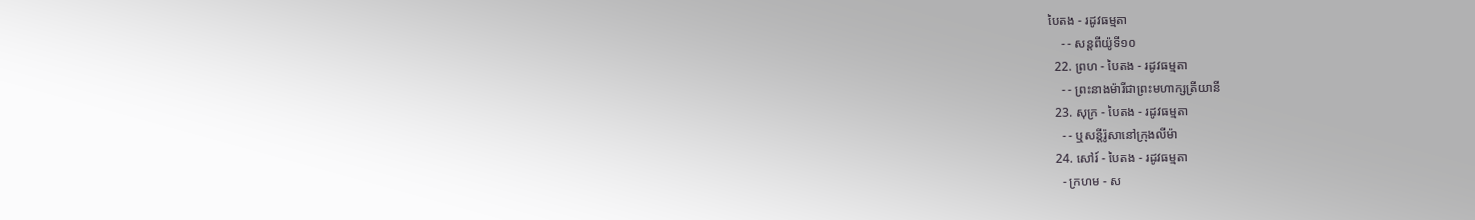បៃតង - រដូវធម្មតា
    - - សន្តពីយ៉ូទី១០
  22. ព្រហ - បៃតង - រដូវធម្មតា
    - - ព្រះនាងម៉ារីជាព្រះមហាក្សត្រីយានី
  23. សុក្រ - បៃតង - រដូវធម្មតា
    - - ឬសន្តីរ៉ូសានៅក្រុងលីម៉ា
  24. សៅរ៍ - បៃតង - រដូវធម្មតា
    - ក្រហម - ស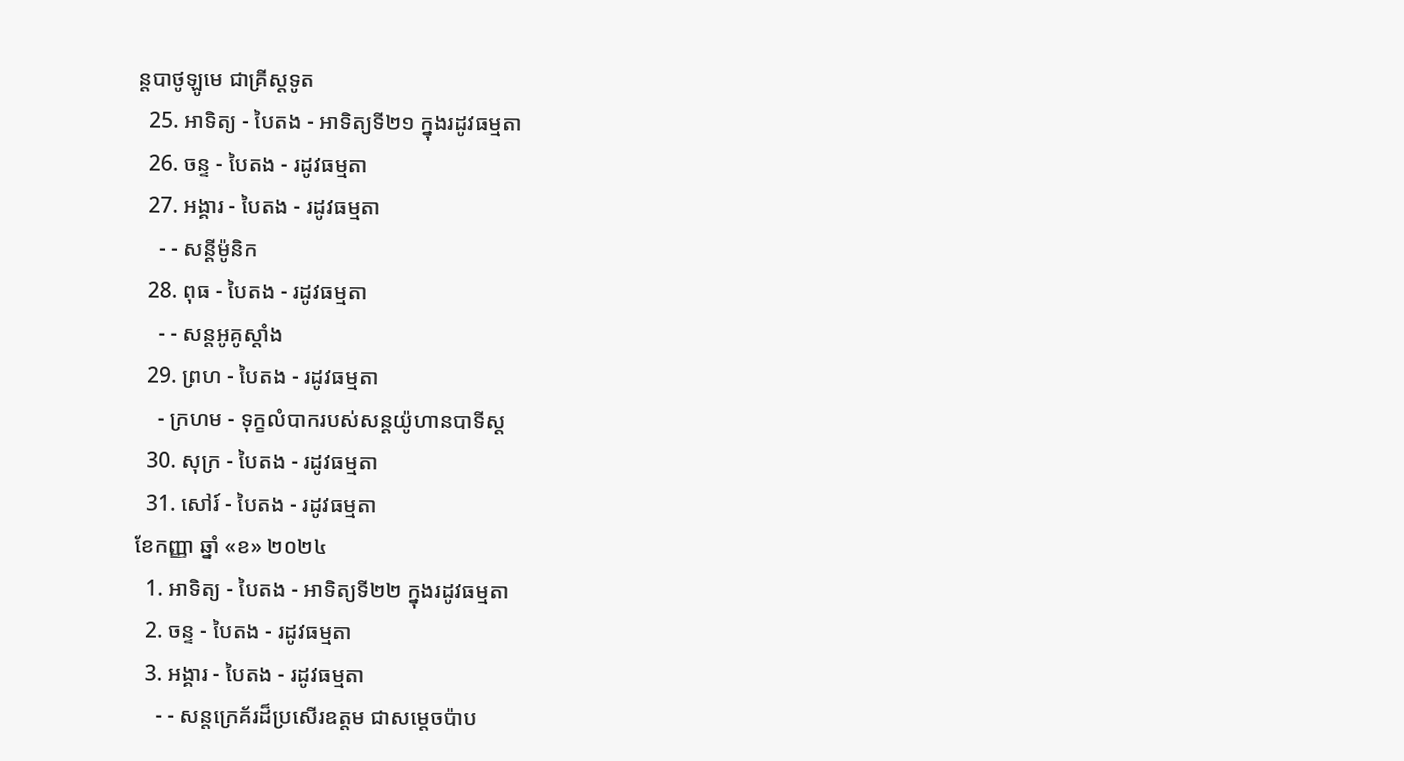ន្តបាថូឡូមេ ជាគ្រីស្ដទូត
  25. អាទិត្យ - បៃតង - អាទិត្យទី២១ ក្នុងរដូវធម្មតា
  26. ចន្ទ - បៃតង - រដូវធម្មតា
  27. អង្គារ - បៃតង - រដូវធម្មតា
    - - សន្ដីម៉ូនិក
  28. ពុធ - បៃតង - រដូវធម្មតា
    - - សន្តអូគូស្តាំង
  29. ព្រហ - បៃតង - រដូវធម្មតា
    - ក្រហម - ទុក្ខលំបាករបស់សន្តយ៉ូហានបាទីស្ដ
  30. សុក្រ - បៃតង - រដូវធម្មតា
  31. សៅរ៍ - បៃតង - រដូវធម្មតា
ខែកញ្ញា ឆ្នាំ «ខ» ២០២៤
  1. អាទិត្យ - បៃតង - អាទិត្យទី២២ ក្នុងរដូវធម្មតា
  2. ចន្ទ - បៃតង - រដូវធម្មតា
  3. អង្គារ - បៃតង - រដូវធម្មតា
    - - សន្តក្រេគ័រដ៏ប្រសើរឧត្តម ជាសម្ដេចប៉ាប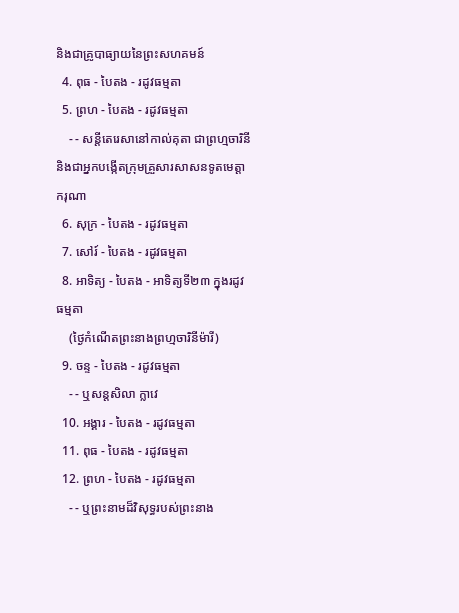និងជាគ្រូបាធ្យាយនៃព្រះសហគមន៍
  4. ពុធ - បៃតង - រដូវធម្មតា
  5. ព្រហ - បៃតង - រដូវធម្មតា
    - - សន្តីតេរេសានៅកាល់គុតា ជាព្រហ្មចារិនី និងជាអ្នកបង្កើតក្រុមគ្រួសារសាសនទូតមេត្ដាករុណា
  6. សុក្រ - បៃតង - រដូវធម្មតា
  7. សៅរ៍ - បៃតង - រដូវធម្មតា
  8. អាទិត្យ - បៃតង - អាទិត្យទី២៣ ក្នុងរដូវធម្មតា
    (ថ្ងៃកំណើតព្រះនាងព្រហ្មចារិនីម៉ារី)
  9. ចន្ទ - បៃតង - រដូវធម្មតា
    - - ឬសន្តសិលា ក្លាវេ
  10. អង្គារ - បៃតង - រដូវធម្មតា
  11. ពុធ - បៃតង - រដូវធម្មតា
  12. ព្រហ - បៃតង - រដូវធម្មតា
    - - ឬព្រះនាមដ៏វិសុទ្ធរបស់ព្រះនាង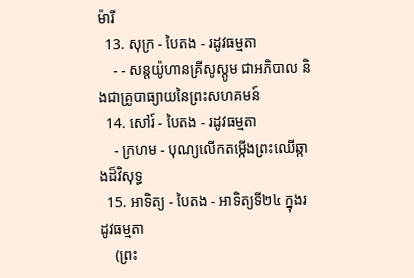ម៉ារី
  13. សុក្រ - បៃតង - រដូវធម្មតា
    - - សន្តយ៉ូហានគ្រីសូស្តូម ជាអភិបាល និងជាគ្រូបាធ្យាយនៃព្រះសហគមន៍
  14. សៅរ៍ - បៃតង - រដូវធម្មតា
    - ក្រហម - បុណ្យលើកតម្កើងព្រះឈើឆ្កាងដ៏វិសុទ្ធ
  15. អាទិត្យ - បៃតង - អាទិត្យទី២៤ ក្នុងរដូវធម្មតា
    (ព្រះ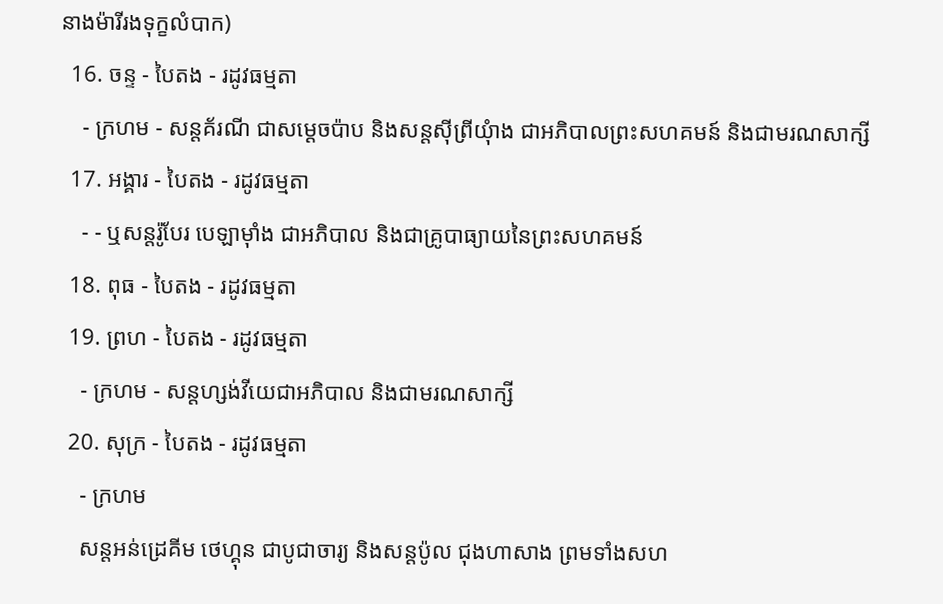នាងម៉ារីរងទុក្ខលំបាក)
  16. ចន្ទ - បៃតង - រដូវធម្មតា
    - ក្រហម - សន្តគ័រណី ជាសម្ដេចប៉ាប និងសន្តស៊ីព្រីយុំាង ជាអភិបាលព្រះសហគមន៍ និងជាមរណសាក្សី
  17. អង្គារ - បៃតង - រដូវធម្មតា
    - - ឬសន្តរ៉ូបែរ បេឡាម៉ាំង ជាអភិបាល និងជាគ្រូបាធ្យាយនៃព្រះសហគមន៍
  18. ពុធ - បៃតង - រដូវធម្មតា
  19. ព្រហ - បៃតង - រដូវធម្មតា
    - ក្រហម - សន្តហ្សង់វីយេជាអភិបាល និងជាមរណសាក្សី
  20. សុក្រ - បៃតង - រដូវធម្មតា
    - ក្រហម
    សន្តអន់ដ្រេគីម ថេហ្គុន ជាបូជាចារ្យ និងសន្តប៉ូល ជុងហាសាង ព្រមទាំងសហ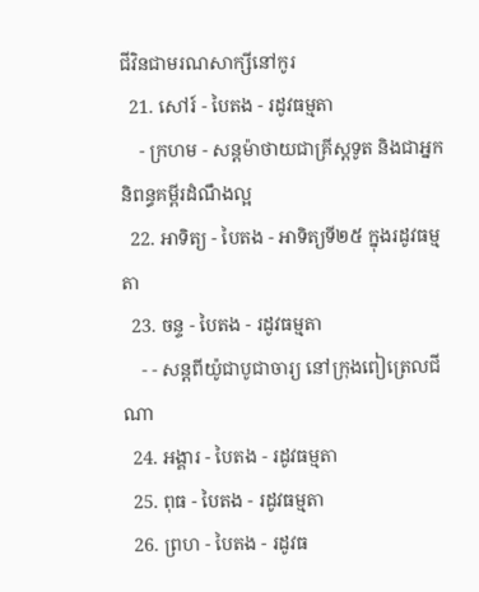ជីវិនជាមរណសាក្សីនៅកូរ
  21. សៅរ៍ - បៃតង - រដូវធម្មតា
    - ក្រហម - សន្តម៉ាថាយជាគ្រីស្តទូត និងជាអ្នកនិពន្ធគម្ពីរដំណឹងល្អ
  22. អាទិត្យ - បៃតង - អាទិត្យទី២៥ ក្នុងរដូវធម្មតា
  23. ចន្ទ - បៃតង - រដូវធម្មតា
    - - សន្តពីយ៉ូជាបូជាចារ្យ នៅក្រុងពៀត្រេលជីណា
  24. អង្គារ - បៃតង - រដូវធម្មតា
  25. ពុធ - បៃតង - រដូវធម្មតា
  26. ព្រហ - បៃតង - រដូវធ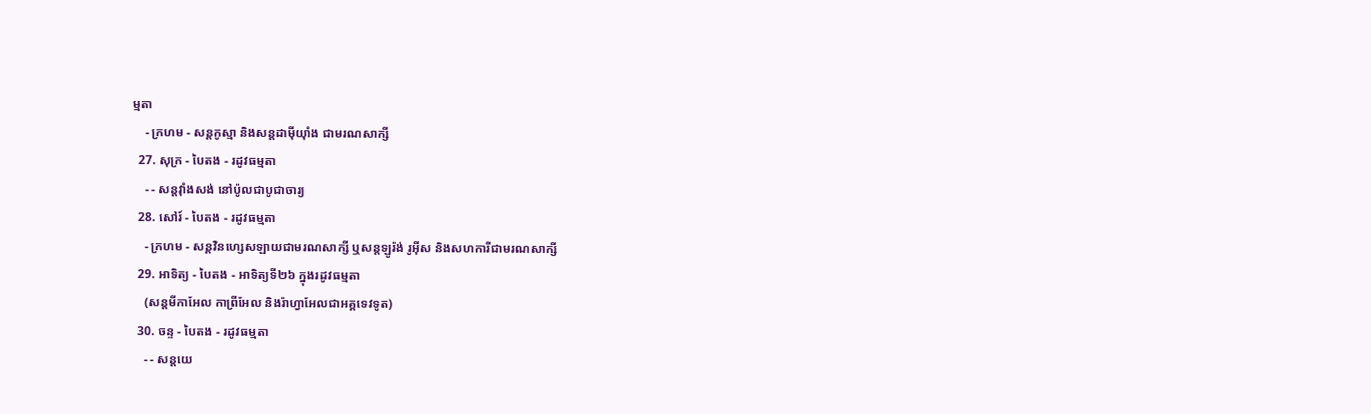ម្មតា
    - ក្រហម - សន្តកូស្មា និងសន្តដាម៉ីយុាំង ជាមរណសាក្សី
  27. សុក្រ - បៃតង - រដូវធម្មតា
    - - សន្តវុាំងសង់ នៅប៉ូលជាបូជាចារ្យ
  28. សៅរ៍ - បៃតង - រដូវធម្មតា
    - ក្រហម - សន្តវិនហ្សេសឡាយជាមរណសាក្សី ឬសន្តឡូរ៉ង់ រូអ៊ីស និងសហការីជាមរណសាក្សី
  29. អាទិត្យ - បៃតង - អាទិត្យទី២៦ ក្នុងរដូវធម្មតា
    (សន្តមីកាអែល កាព្រីអែល និងរ៉ាហ្វាអែលជាអគ្គទេវទូត)
  30. ចន្ទ - បៃតង - រដូវធម្មតា
    - - សន្ដយេ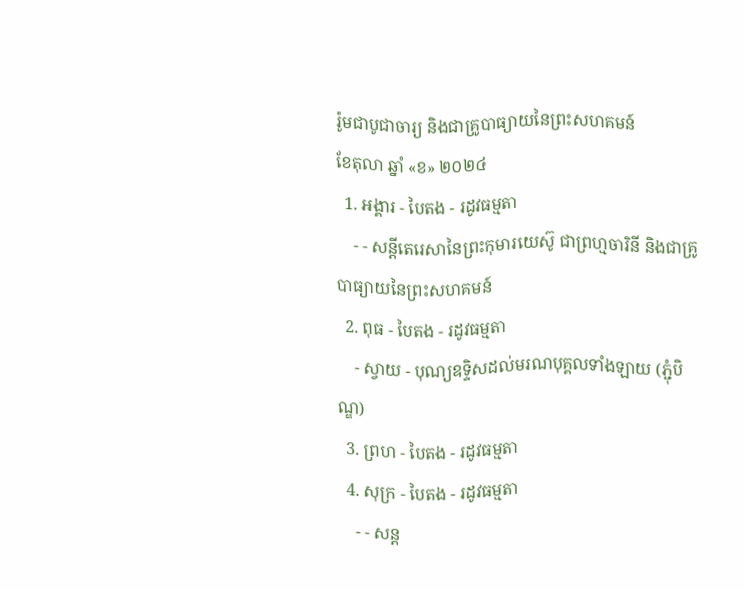រ៉ូមជាបូជាចារ្យ និងជាគ្រូបាធ្យាយនៃព្រះសហគមន៍
ខែតុលា ឆ្នាំ «ខ» ២០២៤
  1. អង្គារ - បៃតង - រដូវធម្មតា
    - - សន្តីតេរេសានៃព្រះកុមារយេស៊ូ ជាព្រហ្មចារិនី និងជាគ្រូបាធ្យាយនៃព្រះសហគមន៍
  2. ពុធ - បៃតង - រដូវធម្មតា
    - ស្វាយ - បុណ្យឧទ្ទិសដល់មរណបុគ្គលទាំងឡាយ (ភ្ជុំបិណ្ឌ)
  3. ព្រហ - បៃតង - រដូវធម្មតា
  4. សុក្រ - បៃតង - រដូវធម្មតា
    - - សន្ត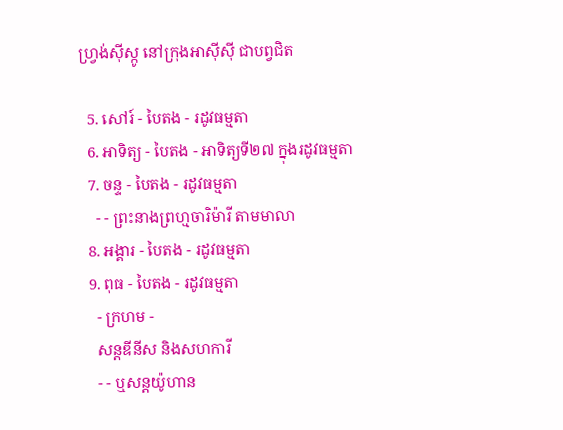ហ្វ្រង់ស៊ីស្កូ នៅក្រុងអាស៊ីស៊ី ជាបព្វជិត

  5. សៅរ៍ - បៃតង - រដូវធម្មតា
  6. អាទិត្យ - បៃតង - អាទិត្យទី២៧ ក្នុងរដូវធម្មតា
  7. ចន្ទ - បៃតង - រដូវធម្មតា
    - - ព្រះនាងព្រហ្មចារិម៉ារី តាមមាលា
  8. អង្គារ - បៃតង - រដូវធម្មតា
  9. ពុធ - បៃតង - រដូវធម្មតា
    - ក្រហម -
    សន្តឌីនីស និងសហការី
    - - ឬសន្តយ៉ូហាន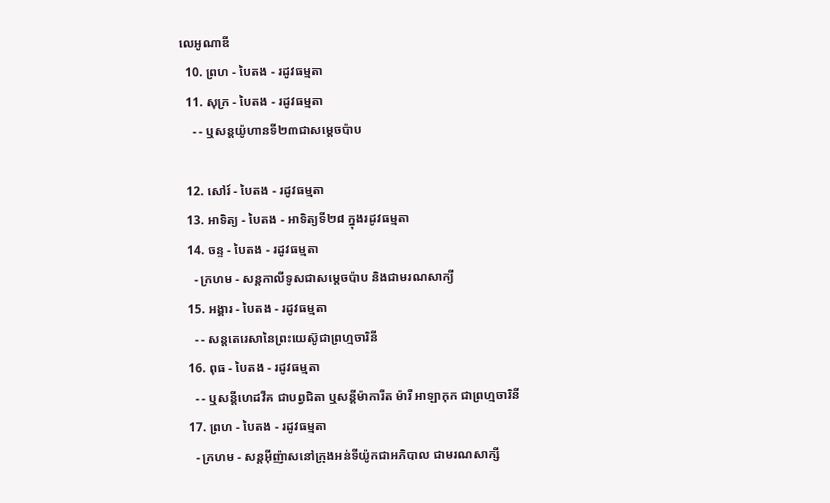លេអូណាឌី
  10. ព្រហ - បៃតង - រដូវធម្មតា
  11. សុក្រ - បៃតង - រដូវធម្មតា
    - - ឬសន្តយ៉ូហានទី២៣ជាសម្តេចប៉ាប

  12. សៅរ៍ - បៃតង - រដូវធម្មតា
  13. អាទិត្យ - បៃតង - អាទិត្យទី២៨ ក្នុងរដូវធម្មតា
  14. ចន្ទ - បៃតង - រដូវធម្មតា
    - ក្រហម - សន្ដកាលីទូសជាសម្ដេចប៉ាប និងជាមរណសាក្យី
  15. អង្គារ - បៃតង - រដូវធម្មតា
    - - សន្តតេរេសានៃព្រះយេស៊ូជាព្រហ្មចារិនី
  16. ពុធ - បៃតង - រដូវធម្មតា
    - - ឬសន្ដីហេដវីគ ជាបព្វជិតា ឬសន្ដីម៉ាការីត ម៉ារី អាឡាកុក ជាព្រហ្មចារិនី
  17. ព្រហ - បៃតង - រដូវធម្មតា
    - ក្រហម - សន្តអ៊ីញ៉ាសនៅក្រុងអន់ទីយ៉ូកជាអភិបាល ជាមរណសាក្សី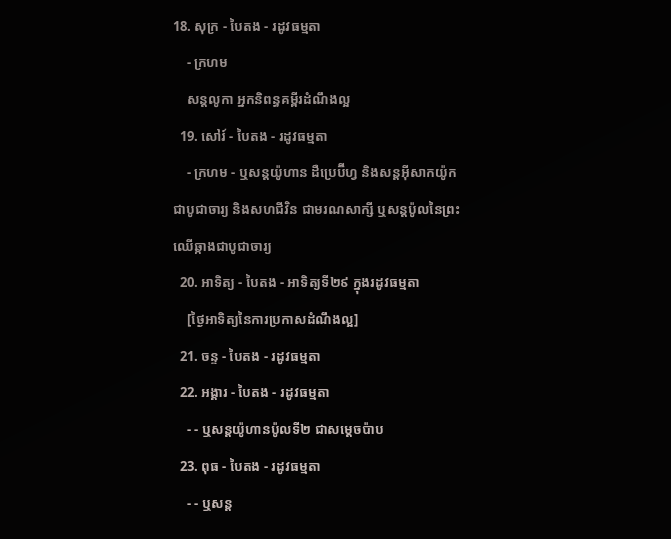18. សុក្រ - បៃតង - រដូវធម្មតា
    - ក្រហម
    សន្តលូកា អ្នកនិពន្ធគម្ពីរដំណឹងល្អ
  19. សៅរ៍ - បៃតង - រដូវធម្មតា
    - ក្រហម - ឬសន្ដយ៉ូហាន ដឺប្រេប៊ីហ្វ និងសន្ដអ៊ីសាកយ៉ូក ជាបូជាចារ្យ និងសហជីវិន ជាមរណសាក្សី ឬសន្ដប៉ូលនៃព្រះឈើឆ្កាងជាបូជាចារ្យ
  20. អាទិត្យ - បៃតង - អាទិត្យទី២៩ ក្នុងរដូវធម្មតា
    [ថ្ងៃអាទិត្យនៃការប្រកាសដំណឹងល្អ]
  21. ចន្ទ - បៃតង - រដូវធម្មតា
  22. អង្គារ - បៃតង - រដូវធម្មតា
    - - ឬសន្តយ៉ូហានប៉ូលទី២ ជាសម្ដេចប៉ាប
  23. ពុធ - បៃតង - រដូវធម្មតា
    - - ឬសន្ដ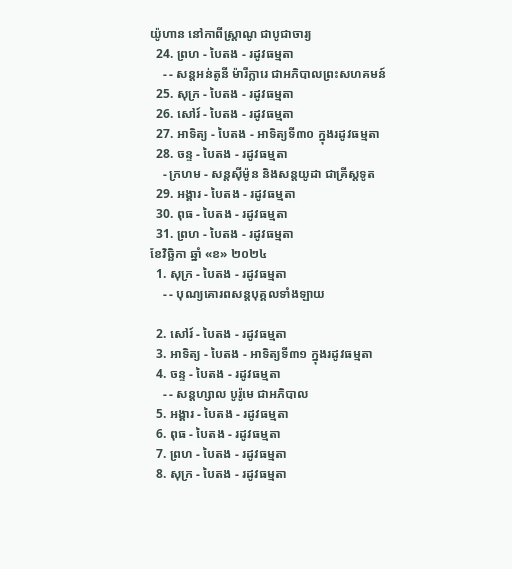យ៉ូហាន នៅកាពីស្រ្ដាណូ ជាបូជាចារ្យ
  24. ព្រហ - បៃតង - រដូវធម្មតា
    - - សន្តអន់តូនី ម៉ារីក្លារេ ជាអភិបាលព្រះសហគមន៍
  25. សុក្រ - បៃតង - រដូវធម្មតា
  26. សៅរ៍ - បៃតង - រដូវធម្មតា
  27. អាទិត្យ - បៃតង - អាទិត្យទី៣០ ក្នុងរដូវធម្មតា
  28. ចន្ទ - បៃតង - រដូវធម្មតា
    - ក្រហម - សន្ដស៊ីម៉ូន និងសន្ដយូដា ជាគ្រីស្ដទូត
  29. អង្គារ - បៃតង - រដូវធម្មតា
  30. ពុធ - បៃតង - រដូវធម្មតា
  31. ព្រហ - បៃតង - រដូវធម្មតា
ខែវិច្ឆិកា ឆ្នាំ «ខ» ២០២៤
  1. សុក្រ - បៃតង - រដូវធម្មតា
    - - បុណ្យគោរពសន្ដបុគ្គលទាំងឡាយ

  2. សៅរ៍ - បៃតង - រដូវធម្មតា
  3. អាទិត្យ - បៃតង - អាទិត្យទី៣១ ក្នុងរដូវធម្មតា
  4. ចន្ទ - បៃតង - រដូវធម្មតា
    - - សន្ដហ្សាល បូរ៉ូមេ ជាអភិបាល
  5. អង្គារ - បៃតង - រដូវធម្មតា
  6. ពុធ - បៃតង - រដូវធម្មតា
  7. ព្រហ - បៃតង - រដូវធម្មតា
  8. សុក្រ - បៃតង - រដូវធម្មតា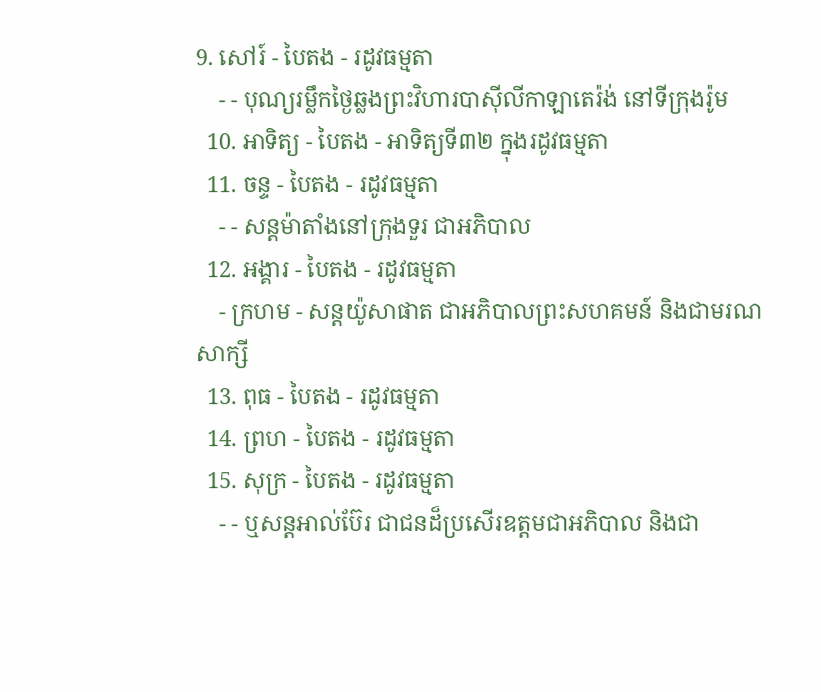9. សៅរ៍ - បៃតង - រដូវធម្មតា
    - - បុណ្យរម្លឹកថ្ងៃឆ្លងព្រះវិហារបាស៊ីលីកាឡាតេរ៉ង់ នៅទីក្រុងរ៉ូម
  10. អាទិត្យ - បៃតង - អាទិត្យទី៣២ ក្នុងរដូវធម្មតា
  11. ចន្ទ - បៃតង - រដូវធម្មតា
    - - សន្ដម៉ាតាំងនៅក្រុងទួរ ជាអភិបាល
  12. អង្គារ - បៃតង - រដូវធម្មតា
    - ក្រហម - សន្ដយ៉ូសាផាត ជាអភិបាលព្រះសហគមន៍ និងជាមរណសាក្សី
  13. ពុធ - បៃតង - រដូវធម្មតា
  14. ព្រហ - បៃតង - រដូវធម្មតា
  15. សុក្រ - បៃតង - រដូវធម្មតា
    - - ឬសន្ដអាល់ប៊ែរ ជាជនដ៏ប្រសើរឧត្ដមជាអភិបាល និងជា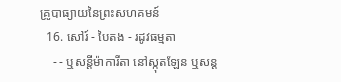គ្រូបាធ្យាយនៃព្រះសហគមន៍
  16. សៅរ៍ - បៃតង - រដូវធម្មតា
    - - ឬសន្ដីម៉ាការីតា នៅស្កុតឡែន ឬសន្ដ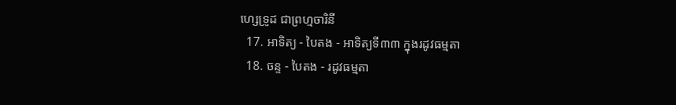ហ្សេទ្រូដ ជាព្រហ្មចារិនី
  17. អាទិត្យ - បៃតង - អាទិត្យទី៣៣ ក្នុងរដូវធម្មតា
  18. ចន្ទ - បៃតង - រដូវធម្មតា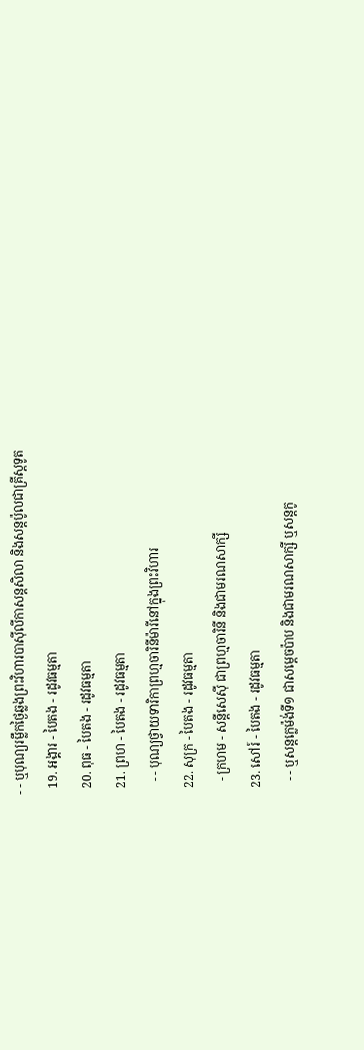- - ឬបុណ្យរម្លឹកថ្ងៃឆ្លងព្រះវិហារបាស៊ីលីកាសន្ដសិលា និងសន្ដប៉ូលជាគ្រីស្ដទូត
  19. អង្គារ - បៃតង - រដូវធម្មតា
  20. ពុធ - បៃតង - រដូវធម្មតា
  21. ព្រហ - បៃតង - រដូវធម្មតា
    - - បុណ្យថ្វាយទារិកាព្រហ្មចារិនីម៉ារីនៅក្នុងព្រះវិហារ
  22. សុក្រ - បៃតង - រដូវធម្មតា
    - ក្រហម - សន្ដីសេស៊ី ជាព្រហ្មចារិនី និងជាមរណសាក្សី
  23. សៅរ៍ - បៃតង - រដូវធម្មតា
    - - ឬសន្ដក្លេម៉ង់ទី១ ជាសម្ដេចប៉ាប និងជាមរណសាក្សី ឬសន្ដកូ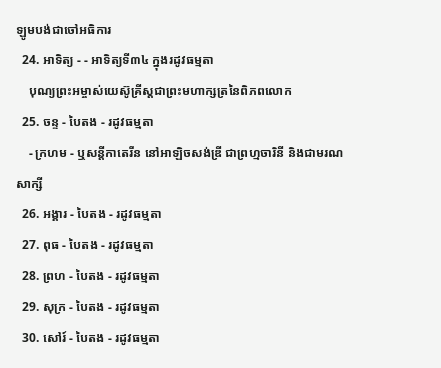ឡូមបង់ជាចៅអធិការ
  24. អាទិត្យ - - អាទិត្យទី៣៤ ក្នុងរដូវធម្មតា
    បុណ្យព្រះអម្ចាស់យេស៊ូគ្រីស្ដជាព្រះមហាក្សត្រនៃពិភពលោក
  25. ចន្ទ - បៃតង - រដូវធម្មតា
    - ក្រហម - ឬសន្ដីកាតេរីន នៅអាឡិចសង់ឌ្រី ជាព្រហ្មចារិនី និងជាមរណសាក្សី
  26. អង្គារ - បៃតង - រដូវធម្មតា
  27. ពុធ - បៃតង - រដូវធម្មតា
  28. ព្រហ - បៃតង - រដូវធម្មតា
  29. សុក្រ - បៃតង - រដូវធម្មតា
  30. សៅរ៍ - បៃតង - រដូវធម្មតា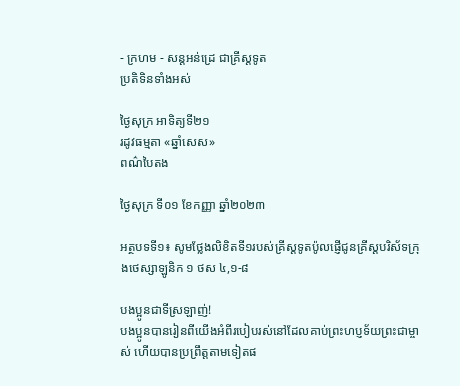- ក្រហម - សន្ដអន់ដ្រេ ជាគ្រីស្ដទូត
ប្រតិទិនទាំងអស់

ថ្ងៃសុក្រ អាទិត្យទី២១
រដូវធម្មតា «ឆ្នាំសេស»
ពណ៌បៃតង

ថ្ងៃសុក្រ ទី០១ ខែកញ្ញា ឆ្នាំ២០២៣

អត្ថបទទី១៖ សូមថ្លែងលិខិតទី១របស់គ្រីស្ដទូតប៉ូលផ្ញើជូនគ្រីស្ដបរិស័ទក្រុងថេស្សាឡូនិក ១ ថស ៤,១-៨

បងប្អូនជាទីស្រឡាញ់!
បងប្អូនបានរៀនពីយើងអំពីរបៀបរស់នៅដែលគាប់ព្រះហប្ញទ័យព្រះជាម្ចាស់ ហើយបានប្រព្រឹត្តតាមទៀតផ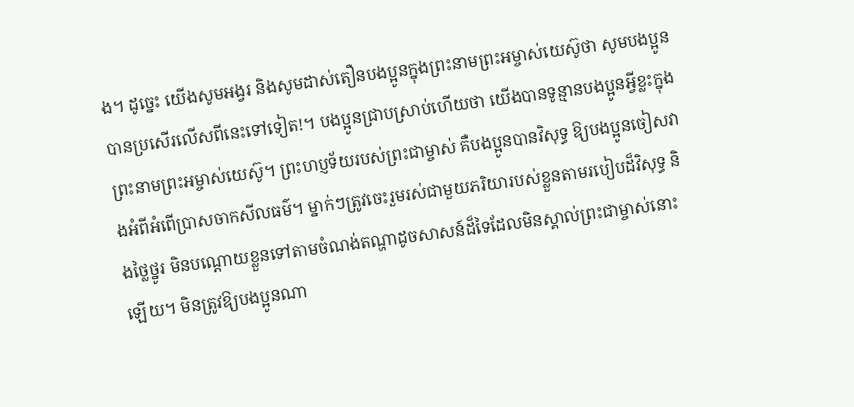ង។ ដូច្នេះ យើងសូមអង្វរ និងសូមដាស់តឿនបងប្អូនក្នុងព្រះនាមព្រះអម្ចាស់យេស៊ូថា សូមបងប្អូនបានប្រសើរលើសពីនេះទៅទៀត!។ បងប្អូនជ្រាបស្រាប់ហើយថា យើងបានទូន្មានបងប្អូនអ្វីខ្លះក្នុងព្រះនាមព្រះអម្ចាស់យេស៊ូ។ ព្រះហប្ញទ័យរបស់ព្រះជាម្ចាស់ គឺបងប្អូនបានវិសុទ្ធ ឱ្យបងប្អូនចៀសវាងអំពីអំពើប្រាសចាកសីលធម៌។ ម្នាក់ៗត្រូវចេះរួមរស់ជាមួយភរិយារបស់ខ្លួនតាមរបៀបដ៏វិសុទ្ធ និងថ្លៃថ្នូរ មិនបណ្ដោយខ្លួនទៅតាមចំណង់តណ្ហាដូចសាសន៍ដ៏ទៃដែលមិនស្គាល់ព្រះជាម្ចាស់នោះឡើយ។ មិនត្រូវឱ្យបងប្អូនណា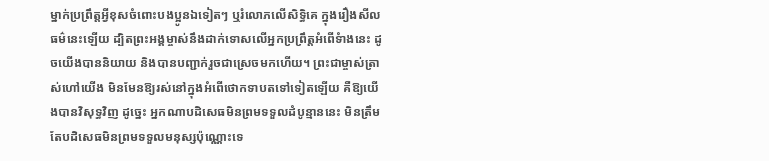ម្នាក់ប្រព្រឹត្តអ្វីខុសចំពោះបងប្អូនឯទៀតៗ ឬរំលោភលើសិទិ្ធគេ ក្នុងរឿងសីលធម៌នេះឡើយ ដ្បិតព្រះអង្គម្ចាស់នឹងដាក់ទោសលើអ្នកប្រព្រឹត្តអំពើទំាងនេះ ដូចយើងបាននិយាយ និងបានបញ្ជាក់រួចជាស្រេចមកហើយ។ ព្រះជាម្ចាស់ត្រាស់ហៅយើង មិនមែនឱ្យរស់នៅក្នុងអំពើថោកទាបតទៅទៀតឡើយ គឺឱ្យយើងបានវិសុទ្ធវិញ ដូច្នេះ អ្នកណាបដិសេធមិនព្រមទទួលដំបូន្មាននេះ មិនត្រឹមតែបដិសេធមិនព្រមទទួលមនុស្សប៉ុណ្ណោះទេ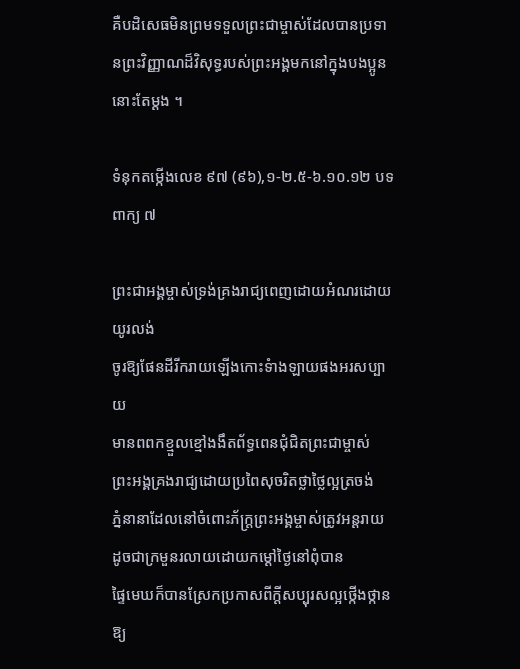គឺបដិសេធមិនព្រមទទួលព្រះជាម្ចាស់ដែលបានប្រទានព្រះវិញ្ញាណដ៏វិសុទ្ធរបស់ព្រះអង្គមកនៅក្នុងបងប្អូននោះតែម្ដង ។

ទំនុកតម្កើងលេខ ៩៧ (៩៦),១-២.៥-៦.១០.១២ បទពាក្យ ៧

ព្រះជាអង្គម្ចាស់ទ្រង់គ្រងរាជ្យពេញដោយអំណរដោយយូរលង់
ចូរឱ្យផែនដីរីករាយឡើងកោះទំាងឡាយផងអរសប្បាយ
មានពពកខ្មួលខ្មៅងងឹតព័ទ្ធពេនជុំជិតព្រះជាម្ចាស់
ព្រះអង្គគ្រងរាជ្យដោយប្រពៃសុចរិតថ្លាថ្លៃល្អត្រចង់
ភ្នំនានាដែលនៅចំពោះភ័ក្រ្តព្រះអង្គម្ចាស់ត្រូវអន្ដរាយ
ដូចជាក្រមួនរលាយដោយកម្ដៅថ្ងៃនៅពុំបាន
ផ្ទៃមេឃក៏បានស្រែកប្រកាសពីក្ដីសប្បុរសល្អថ្កើងថ្កាន
ឱ្យ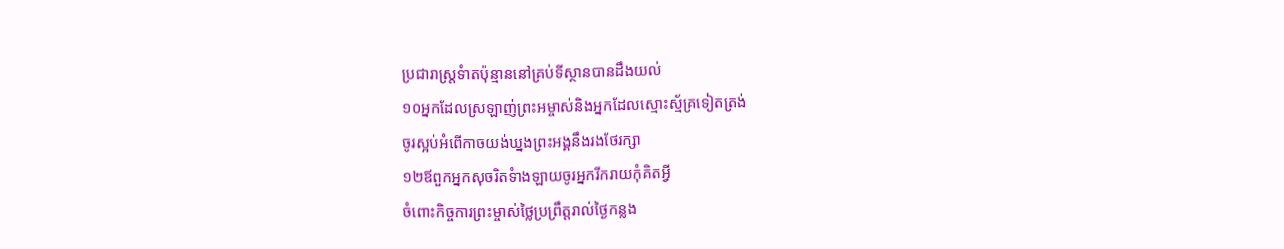ប្រជារាស្រ្ដទំាតប៉ុន្មាននៅគ្រប់ទីស្ថានបានដឹងយល់
១០អ្នកដែលស្រឡាញ់ព្រះអម្ចាស់និងអ្នកដែលស្មោះស្ម័គ្រទៀតត្រង់
ចូរស្អប់អំពើកាចយង់ឃ្នងព្រះអង្គនឹងរងថែរក្សា
១២ឪពួកអ្នកសុចរិតទំាងឡាយចូរអ្នករីករាយកុំគិតអ្វី
ចំពោះកិច្ចការព្រះម្ចាស់ថ្លៃប្រព្រឹត្តរាល់ថ្ងៃកន្លង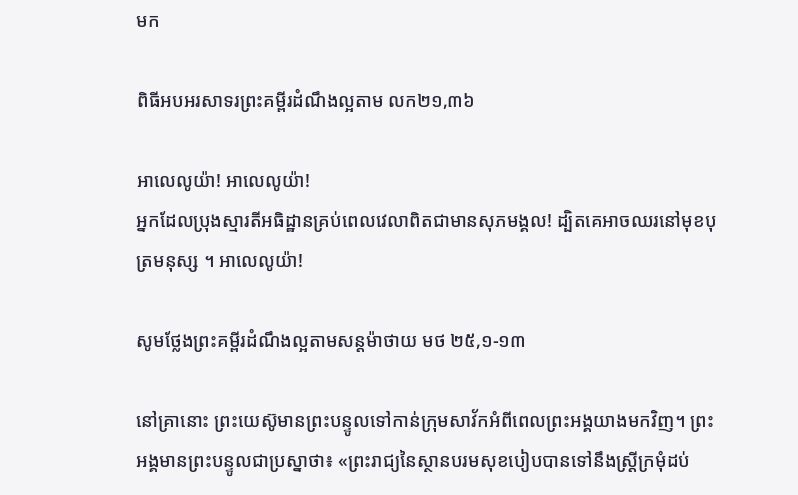មក

ពិធីអបអរសាទរព្រះគម្ពីរដំណឹងល្អតាម លក២១,៣៦

អាលេលូយ៉ា! អាលេលូយ៉ា!
អ្នកដែលប្រុងស្មារតីអធិដ្ឋានគ្រប់ពេលវេលាពិតជាមានសុភមង្គល! ដ្បិតគេអាចឈរនៅមុខបុត្រមនុស្ស ។ អាលេលូយ៉ា!

សូមថ្លែងព្រះគម្ពីរដំណឹងល្អតាមសន្តម៉ាថាយ មថ ២៥,១-១៣

នៅគ្រានោះ ព្រះយេស៊ូមានព្រះបន្ទូលទៅកាន់ក្រុមសាវ័កអំពីពេលព្រះអង្គយាងមកវិញ។ ព្រះអង្គមានព្រះបន្ទូលជាប្រស្នាថា៖ «ព្រះរាជ្យនៃស្ថានបរមសុខបៀបបានទៅនឹងស្រ្ដីក្រមុំដប់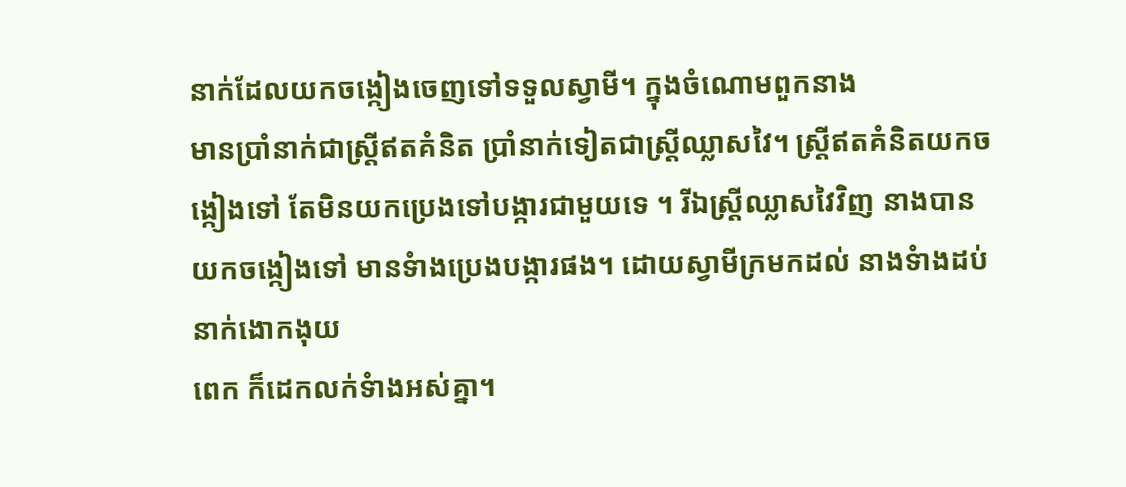នាក់ដែលយកចង្កៀងចេញទៅទទួលស្វាមី។ ក្នុងចំណោមពួកនាង
មានប្រាំនាក់ជាស្រ្ដីឥតគំនិត ប្រាំនាក់ទៀតជាស្រី្ដឈ្លាសវៃ។ ស្រី្ដឥតគំនិតយកចង្កៀងទៅ តែមិនយកប្រេងទៅបង្ការជាមួយទេ ។ រីឯស្រ្ដីឈ្លាសវៃវិញ នាងបានយកចង្កៀងទៅ មានទំាងប្រេងបង្ការផង។ ដោយស្វាមីក្រមកដល់ នាងទំាងដប់នាក់ងោកងុយ
ពេក ក៏ដេកលក់ទំាងអស់គ្នា។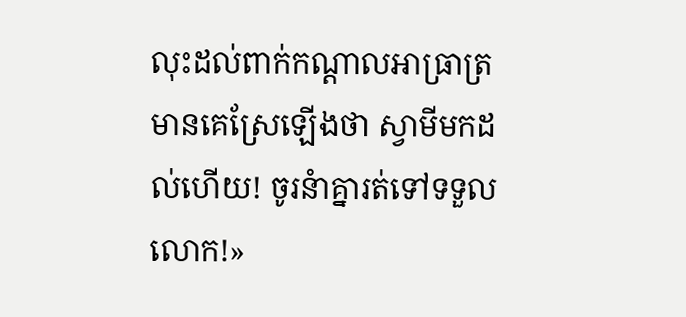លុះដល់ពាក់កណ្ដាលអាធ្រាត្រ មានគេស្រែឡើងថា ស្វាមីមកដល់ហើយ! ចូរនំាគ្នារត់ទៅទទួលលោក!»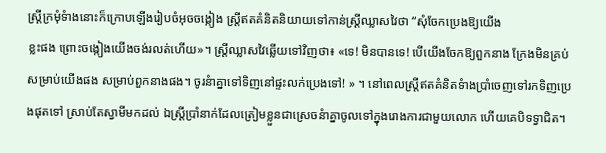ស្រ្ដីក្រមុំទំាងនោះក៏ក្រោបឡើងរៀបចំអុចចង្កៀង ស្រ្ដីឥតគំនិតនិយាយទៅកាន់ស្រ្ដីឈ្លាសវៃថា “សុំចែកប្រេងឱ្យយើង
ខ្លះផង ព្រោះចង្កៀងយើងចង់រលត់ហើយ»។ ស្រ្ដីឈ្លាសវៃឆ្លើយទៅវិញថា៖ «ទេ! មិនបានទេ! បើយើងចែកឱ្យពួកនាង ក្រែងមិនគ្រប់សម្រាប់យើងផង សម្រាប់ពួកនាងផង។ ចូរនំាគ្នាទៅទិញនៅផ្ទះលក់ប្រេងទៅ! » ។ នៅពេលស្រ្ដីឥតគំនិតទំាងប្រាំចេញទៅរកទិញប្រេងផុតទៅ ស្រាប់តែស្វាមីមកដល់ ឯស្រី្ដប្រាំនាក់ដែលត្រៀមខ្លួនជាស្រេចនំាគ្នាចូលទៅក្នុងរោងការជាមួយលោក ហើយគេបិទទ្វាជិត។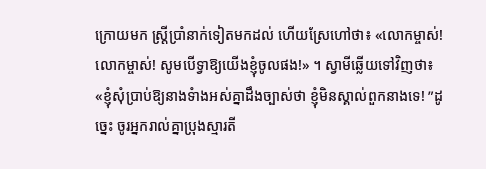ក្រោយមក ស្រ្ដីប្រាំនាក់ទៀតមកដល់ ហើយស្រែហៅថា៖ «លោកម្ចាស់! លោកម្ចាស់! សូមបើទ្វាឱ្យយើងខ្ញុំចូលផង!» ។ ស្វាមីឆ្លើយទៅវិញថា៖ «ខ្ញុំសុំប្រាប់ឱ្យនាងទំាងអស់គ្នាដឹងច្បាស់ថា ខ្ញុំមិនស្គាល់ពួកនាងទេ! ”ដូច្នេះ ចូរអ្នករាល់គ្នាប្រុងស្មារតី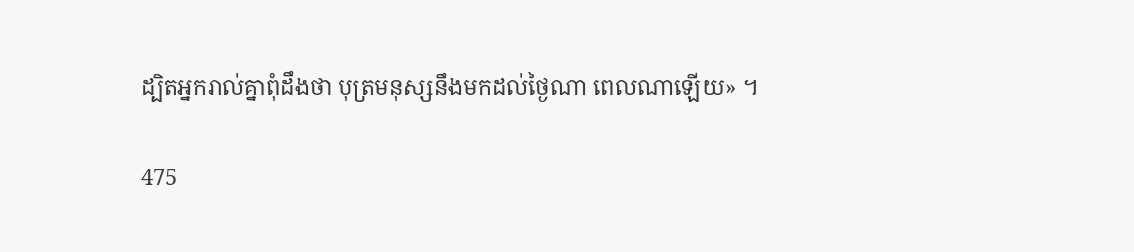ដ្បិតអ្នករាល់គ្នាពុំដឹងថា បុត្រមនុស្សនឹងមកដល់ថ្ងៃណា ពេលណាឡើយ» ។

475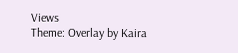Views
Theme: Overlay by Kaira